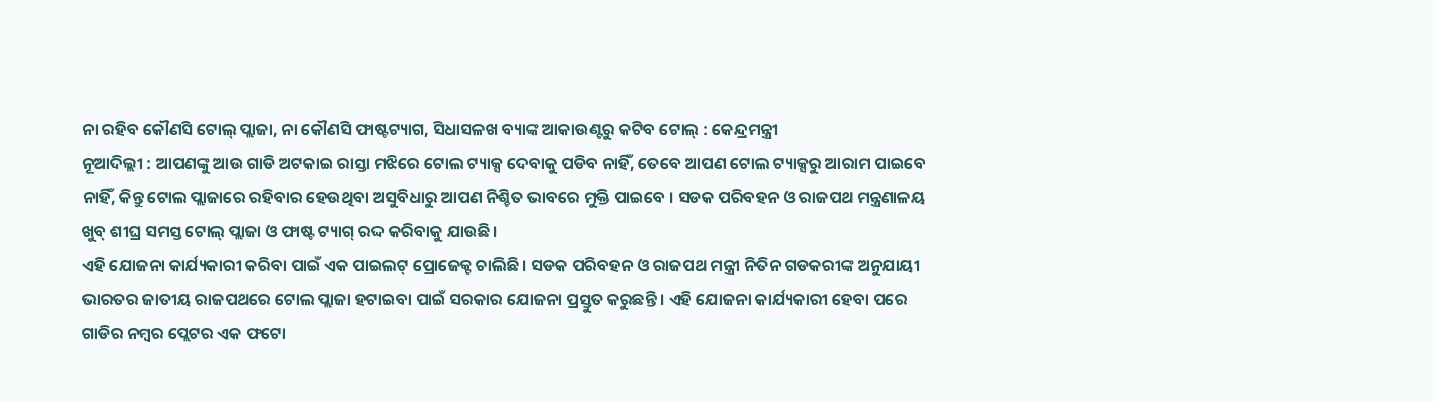ନା ରହିବ କୌଣସି ଟୋଲ୍ ପ୍ଲାଜା, ନା କୌଣସି ଫାଷ୍ଟଟ୍ୟାଗ, ସିଧାସଳଖ ବ୍ୟାଙ୍କ ଆକାଉଣ୍ଟରୁ କଟିବ ଟୋଲ୍ : କେନ୍ଦ୍ରମନ୍ତ୍ରୀ
ନୂଆଦିଲ୍ଲୀ : ଆପଣଙ୍କୁ ଆଉ ଗାଡି ଅଟକାଇ ରାସ୍ତା ମଝିରେ ଟୋଲ ଟ୍ୟାକ୍ସ ଦେବାକୁ ପଡିବ ନାହିଁ, ତେବେ ଆପଣ ଟୋଲ ଟ୍ୟାକ୍ସରୁ ଆରାମ ପାଇବେ ନାହିଁ, କିନ୍ତୁ ଟୋଲ ପ୍ଲାଜାରେ ରହିବାର ହେଉଥିବା ଅସୁବିଧାରୁ ଆପଣ ନିଶ୍ଚିତ ଭାବରେ ମୁକ୍ତି ପାଇବେ । ସଡକ ପରିବହନ ଓ ରାଜପଥ ମନ୍ତ୍ରଣାଳୟ ଖୁବ୍ ଶୀଘ୍ର ସମସ୍ତ ଟୋଲ୍ ପ୍ଲାଜା ଓ ଫାଷ୍ଟ ଟ୍ୟାଗ୍ ରଦ୍ଦ କରିବାକୁ ଯାଉଛି ।
ଏହି ଯୋଜନା କାର୍ଯ୍ୟକାରୀ କରିବା ପାଇଁ ଏକ ପାଇଲଟ୍ ପ୍ରୋଜେକ୍ଟ ଚାଲିଛି । ସଡକ ପରିବହନ ଓ ରାଜପଥ ମନ୍ତ୍ରୀ ନିତିନ ଗଡକରୀଙ୍କ ଅନୁଯାୟୀ ଭାରତର ଜାତୀୟ ରାଜପଥରେ ଟୋଲ ପ୍ଲାଜା ହଟାଇବା ପାଇଁ ସରକାର ଯୋଜନା ପ୍ରସ୍ତୁତ କରୁଛନ୍ତି । ଏହି ଯୋଜନା କାର୍ଯ୍ୟକାରୀ ହେବା ପରେ ଗାଡିର ନମ୍ବର ପ୍ଲେଟର ଏକ ଫଟୋ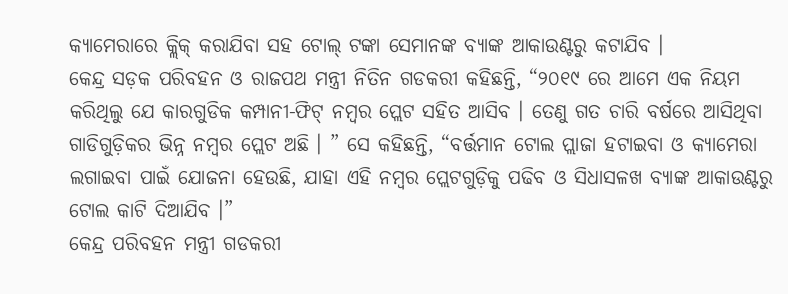କ୍ୟାମେରାରେ କ୍ଲିକ୍ କରାଯିବା ସହ ଟୋଲ୍ ଟଙ୍କା ସେମାନଙ୍କ ବ୍ୟାଙ୍କ ଆକାଉଣ୍ଟରୁ କଟାଯିବ ।
କେନ୍ଦ୍ର ସଡ଼କ ପରିବହନ ଓ ରାଜପଥ ମନ୍ତ୍ରୀ ନିତିନ ଗଡକରୀ କହିଛନ୍ତି, “୨୦୧୯ ରେ ଆମେ ଏକ ନିୟମ କରିଥିଲୁ ଯେ କାରଗୁଡିକ କମ୍ପାନୀ-ଫିଟ୍ ନମ୍ବର ପ୍ଲେଟ ସହିତ ଆସିବ । ତେଣୁ ଗତ ଚାରି ବର୍ଷରେ ଆସିଥିବା ଗାଡିଗୁଡ଼ିକର ଭିନ୍ନ ନମ୍ବର ପ୍ଲେଟ ଅଛି । ” ସେ କହିଛନ୍ତି, “ବର୍ତ୍ତମାନ ଟୋଲ ପ୍ଲାଜା ହଟାଇବା ଓ କ୍ୟାମେରା ଲଗାଇବା ପାଇଁ ଯୋଜନା ହେଉଛି, ଯାହା ଏହି ନମ୍ବର ପ୍ଲେଟଗୁଡ଼ିକୁ ପଢିବ ଓ ସିଧାସଳଖ ବ୍ୟାଙ୍କ ଆକାଉଣ୍ଟରୁ ଟୋଲ କାଟି ଦିଆଯିବ ।”
କେନ୍ଦ୍ର ପରିବହନ ମନ୍ତ୍ରୀ ଗଡକରୀ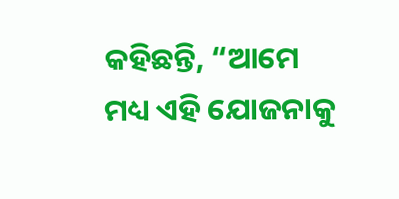କହିଛନ୍ତି, “ଆମେ ମଧ୍ୟ ଏହି ଯୋଜନାକୁ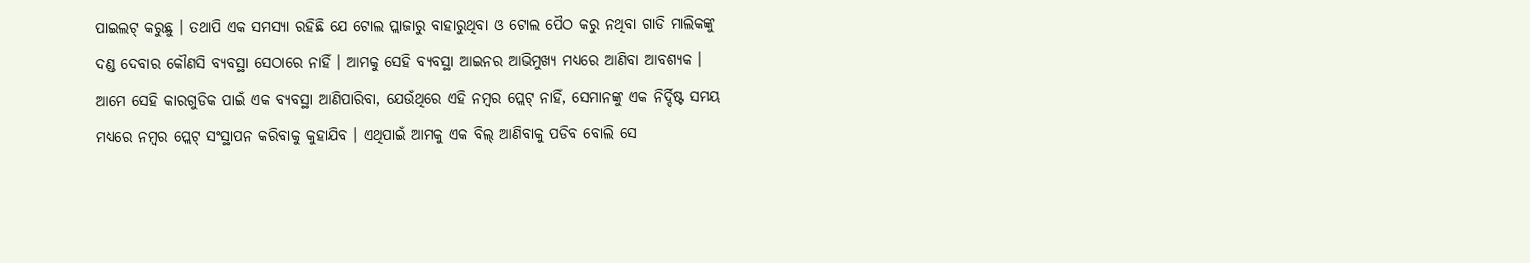ପାଇଲଟ୍ କରୁଛୁ । ତଥାପି ଏକ ସମସ୍ୟା ରହିଛି ଯେ ଟୋଲ ପ୍ଲାଜାରୁ ବାହାରୁଥିବା ଓ ଟୋଲ ପୈଠ କରୁ ନଥିବା ଗାଡି ମାଲିକଙ୍କୁ ଦଣ୍ଡ ଦେବାର କୌଣସି ବ୍ୟବସ୍ଥା ସେଠାରେ ନାହିଁ । ଆମକୁ ସେହି ବ୍ୟବସ୍ଥା ଆଇନର ଆଭିମୁଖ୍ୟ ମଧ୍ୟରେ ଆଣିବା ଆବଶ୍ୟକ । ଆମେ ସେହି କାରଗୁଡିକ ପାଇଁ ଏକ ବ୍ୟବସ୍ଥା ଆଣିପାରିବା, ଯେଉଁଥିରେ ଏହି ନମ୍ବର ପ୍ଲେଟ୍ ନାହିଁ, ସେମାନଙ୍କୁ ଏକ ନିର୍ଦ୍ଦିଷ୍ଟ ସମୟ ମଧ୍ୟରେ ନମ୍ବର ପ୍ଲେଟ୍ ସଂସ୍ଥାପନ କରିବାକୁ କୁହାଯିବ । ଏଥିପାଇଁ ଆମକୁ ଏକ ବିଲ୍ ଆଣିବାକୁ ପଡିବ ବୋଲି ସେ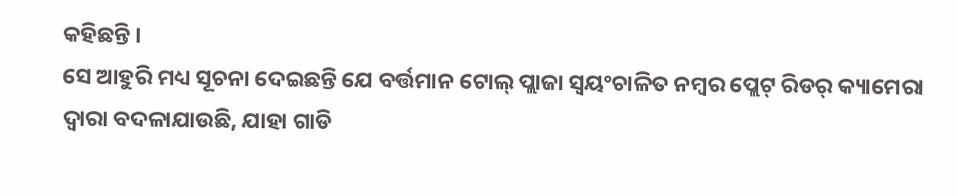କହିଛନ୍ତି ।
ସେ ଆହୁରି ମଧ୍ୟ ସୂଚନା ଦେଇଛନ୍ତି ଯେ ବର୍ତ୍ତମାନ ଟୋଲ୍ ପ୍ଲାଜା ସ୍ୱୟଂଚାଳିତ ନମ୍ବର ପ୍ଲେଟ୍ ରିଡର୍ କ୍ୟାମେରା ଦ୍ୱାରା ବଦଳାଯାଉଛି, ଯାହା ଗାଡି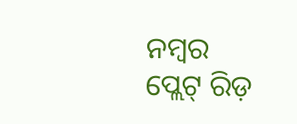ନମ୍ବର ପ୍ଲେଟ୍ ରିଡ଼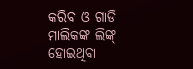କରିବ ଓ ଗାଡି ମାଲିକଙ୍କ ଲିଙ୍କ୍ ହୋଇଥିବା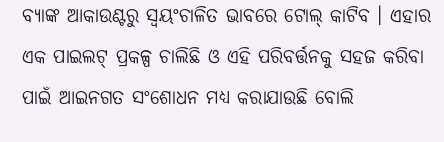ବ୍ୟାଙ୍କ ଆକାଉଣ୍ଟରୁ ସ୍ୱୟଂଚାଳିତ ଭାବରେ ଟୋଲ୍ କାଟିବ । ଏହାର ଏକ ପାଇଲଟ୍ ପ୍ରକଳ୍ପ ଚାଲିଛି ଓ ଏହି ପରିବର୍ତ୍ତନକୁ ସହଜ କରିବା ପାଇଁ ଆଇନଗତ ସଂଶୋଧନ ମଧ୍ୟ କରାଯାଉଛି ବୋଲି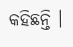କହିଛନ୍ତି ।